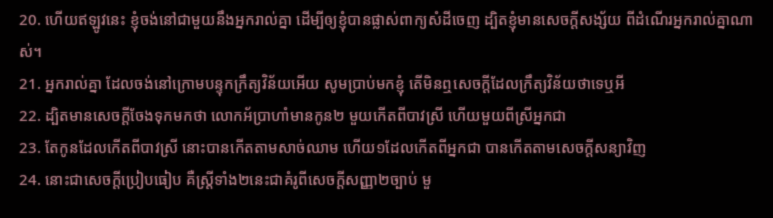20. ហើយឥឡូវនេះ ខ្ញុំចង់នៅជាមួយនឹងអ្នករាល់គ្នា ដើម្បីឲ្យខ្ញុំបានផ្លាស់ពាក្យសំដីចេញ ដ្បិតខ្ញុំមានសេចក្តីសង្ស័យ ពីដំណើរអ្នករាល់គ្នាណាស់។
21. អ្នករាល់គ្នា ដែលចង់នៅក្រោមបន្ទុកក្រឹត្យវិន័យអើយ សូមប្រាប់មកខ្ញុំ តើមិនឮសេចក្តីដែលក្រឹត្យវិន័យថាទេឬអី
22. ដ្បិតមានសេចក្តីចែងទុកមកថា លោកអ័ប្រាហាំមានកូន២ មួយកើតពីបាវស្រី ហើយមួយពីស្រីអ្នកជា
23. តែកូនដែលកើតពីបាវស្រី នោះបានកើតតាមសាច់ឈាម ហើយ១ដែលកើតពីអ្នកជា បានកើតតាមសេចក្តីសន្យាវិញ
24. នោះជាសេចក្តីប្រៀបធៀប គឺស្ត្រីទាំង២នេះជាគំរូពីសេចក្តីសញ្ញា២ច្បាប់ មួ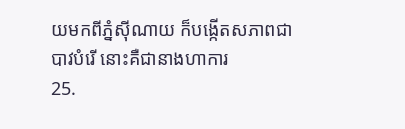យមកពីភ្នំស៊ីណាយ ក៏បង្កើតសភាពជាបាវបំរើ នោះគឺជានាងហាការ
25.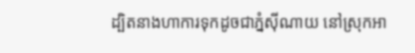ដ្បិតនាងហាការទុកដូចជាភ្នំស៊ីណាយ នៅស្រុកអា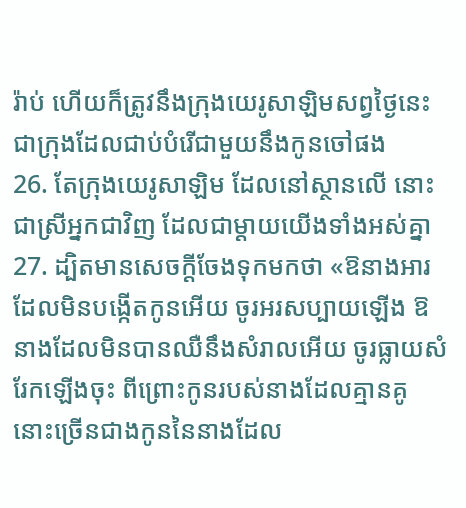រ៉ាប់ ហើយក៏ត្រូវនឹងក្រុងយេរូសាឡិមសព្វថ្ងៃនេះ ជាក្រុងដែលជាប់បំរើជាមួយនឹងកូនចៅផង
26. តែក្រុងយេរូសាឡិម ដែលនៅស្ថានលើ នោះជាស្រីអ្នកជាវិញ ដែលជាម្តាយយើងទាំងអស់គ្នា
27. ដ្បិតមានសេចក្តីចែងទុកមកថា «ឱនាងអារ ដែលមិនបង្កើតកូនអើយ ចូរអរសប្បាយឡើង ឱនាងដែលមិនបានឈឺនឹងសំរាលអើយ ចូរធ្លាយសំរែកឡើងចុះ ពីព្រោះកូនរបស់នាងដែលគ្មានគូ នោះច្រើនជាងកូននៃនាងដែល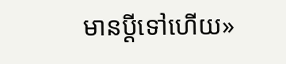មានប្ដីទៅហើយ»